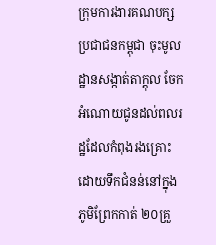ក្រុមការងារគណបក្សប្រជាជនកម្ពុជា ចុះមូលដ្ឋានសង្កាត់តាក្ដុល ចែកអំណោយជូនដល់ពលរដ្ឋដែលកំពុងរងគ្រោះដោយទឹកជំនន់នៅក្នុងភូមិព្រែកកាត់ ២០គ្រួ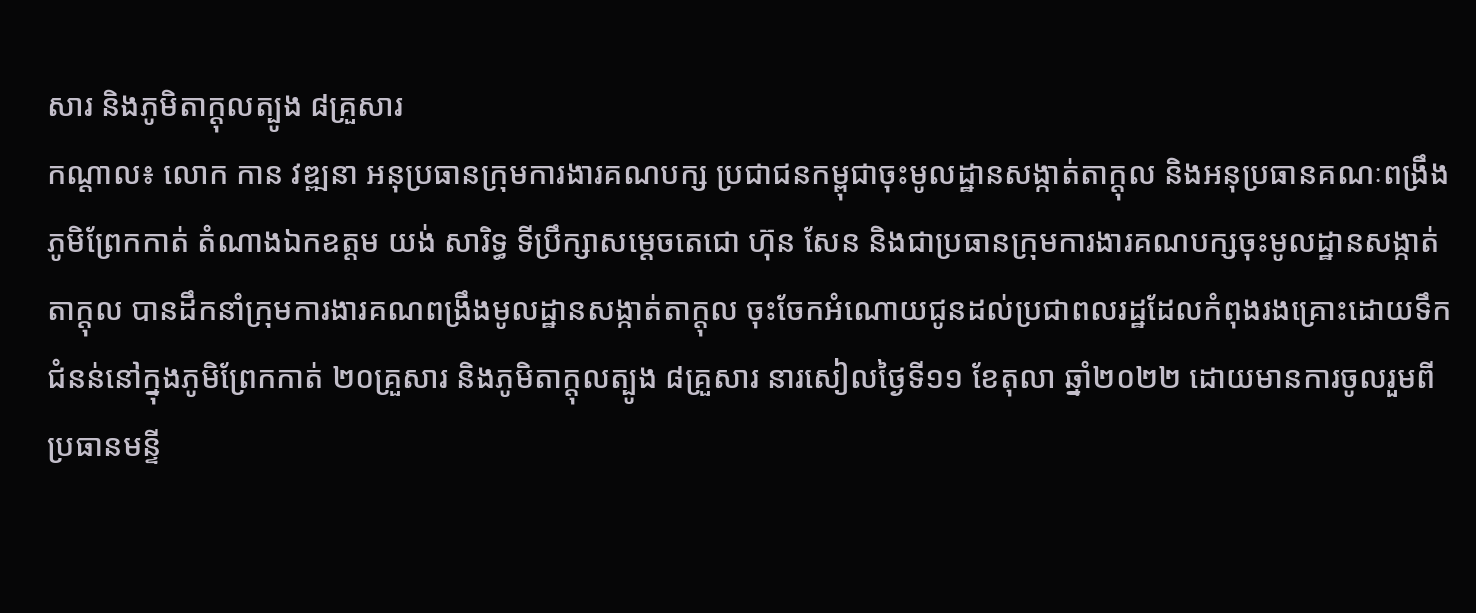សារ និងភូមិតាក្ដុលត្បូង ៨គ្រួសារ
កណ្ដាល៖ លោក កាន វឌ្ឍនា អនុប្រធានក្រុមការងារគណបក្ស ប្រជាជនកម្ពុជាចុះមូលដ្ឋានសង្កាត់តាក្ដុល និងអនុប្រធានគណៈពង្រឹង ភូមិព្រែកកាត់ តំណាងឯកឧត្ដម យង់ សារិទ្ធ ទីប្រឹក្សាសម្តេចតេជោ ហ៊ុន សែន និងជាប្រធានក្រុមការងារគណបក្សចុះមូលដ្ឋានសង្កាត់តាក្ដុល បានដឹកនាំក្រុមការងារគណពង្រឹងមូលដ្ឋានសង្កាត់តាក្ដុល ចុះចែកអំណោយជូនដល់ប្រជាពលរដ្ឋដែលកំពុងរងគ្រោះដោយទឹកជំនន់នៅក្នុងភូមិព្រែកកាត់ ២០គ្រួសារ និងភូមិតាក្ដុលត្បូង ៨គ្រួសារ នារសៀលថ្ងៃទី១១ ខែតុលា ឆ្នាំ២០២២ ដោយមានការចូលរួមពី ប្រធានមន្ទី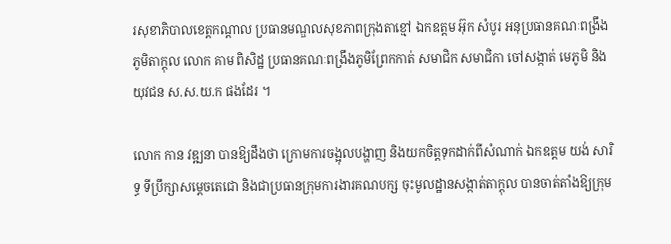រសុខាភិបាលខេត្តកណ្ដាល ប្រធានមណ្ឌលសុខភាពក្រុងតាខ្មៅ ឯកឧត្តម អ៊ុក សំបូរ អនុប្រធានគណៈពង្រឹងភូមិតាក្ដុល លោក គាម ពិសិដ្ឋ ប្រធានគណៈពង្រឹងភូមិព្រែកកាត់ សមាជិក សមាជិកា ចៅសង្កាត់ មេភូមិ និងយុវជន ស.ស.យ.ក ផងដែរ ។

លោក កាន វឌ្ឍនា បានឱ្យដឹងថា ក្រោមការចង្អុលបង្ហាញ និងយកចិត្តទុកដាក់ពីសំណាក់ ឯកឧត្តម យង់ សារិទ្ធ ទីប្រឹក្សាសម្តេចតេជោ និងជាប្រធានក្រុមការងារគណបក្ស ចុះមូលដ្ឋានសង្កាត់តាក្ដុល បានចាត់តាំងឱ្យក្រុម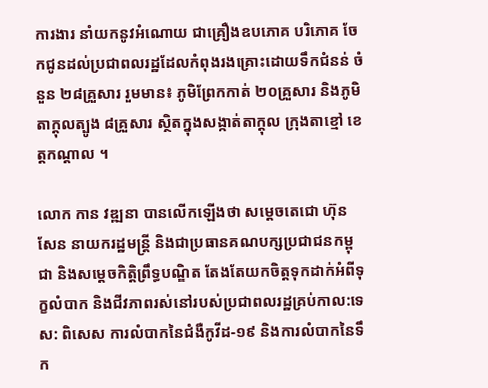ការងារ នាំយកនូវអំណោយ ជាគ្រឿងឧបភោគ បរិភោគ ចែកជូនដល់ប្រជាពលរដ្ឋដែលកំពុងរងគ្រោះដោយទឹកជំនន់ ចំនួន ២៨គ្រួសារ រួមមាន៖ ភូមិព្រែកកាត់ ២០គ្រួសារ និងភូមិតាក្ដុលត្បូង ៨គ្រួសារ ស្ថិតក្នុងសង្កាត់តាក្ដុល ក្រុងតាខ្មៅ ខេត្តកណ្ដាល ។

លោក កាន វឌ្ឍនា បានលើកឡើងថា សម្តេចតេជោ ហ៊ុន សែន នាយករដ្ឋមន្ត្រី និងជាប្រធានគណបក្សប្រជាជនកម្ពុជា និងសម្តេចកិត្តិព្រឹទ្ធបណ្ឌិត តែងតែយកចិត្តទុកដាក់អំពីទុក្ខលំបាក និងជីវភាពរស់នៅរបស់ប្រជាពលរដ្ឋគ្រប់កាល:ទេស: ពិសេស ការលំបាកនៃជំងឺកូវីដ-១៩ និងការលំបាកនៃទឹក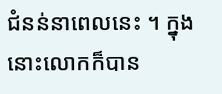ជំនន់នាពេលនេះ ។ ក្នុងនោះលោកក៏បាន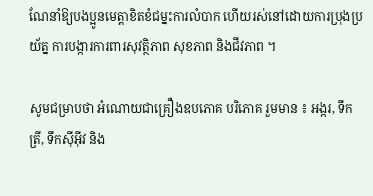ណែនាំឱ្យបងប្អូនមេត្តាខិតខំជម្នះការលំបាក ហើយរស់នៅដោយការប្រុងប្រយ័ត្ន ការបង្ការការពារសុវត្ថិភាព សុខភាព និងជីវភាព ។

សូមជម្រាបថា អំណោយជាគ្រឿងឧបភោគ បរិភោគ រួមមាន ៖ អង្ករ, ទឹកត្រី, ទឹកស៊ីអ៊ីវ និង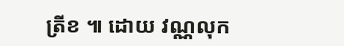ត្រីខ ៕ ដោយ វណ្ណលុក